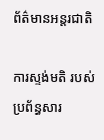ព័ត៌មានអន្តរជាតិ

ការស្ទង់មតិ របស់ប្រព័ន្ធសារ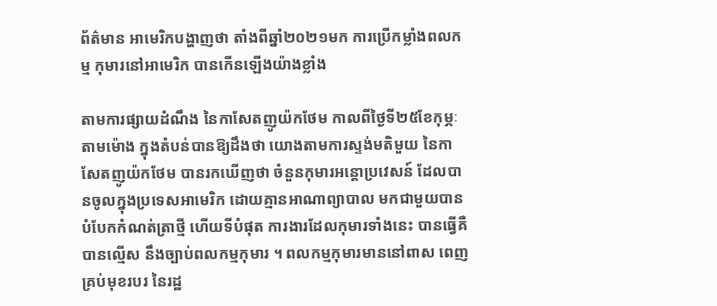ព័ត៌មាន អាមេរិកបង្ហាញថា តាំងពីឆ្នាំ២០២១មក ការប្រើកម្លាំងពលកម្ម កុមារនៅអាមេរិក បានកើនឡើងយ៉ាងខ្លាំង

តាមការផ្សាយដំណឹង នៃកាសែតញូយ៉កថែម កាលពីថ្ងៃទី២៥ខែកុម្ភៈ តាមម៉ោង ក្នុងតំបន់បានឱ្យដឹងថា យោងតាមការស្ទង់មតិមួយ នៃកាសែតញូយ៉កថែម បានរកឃើញថា ចំនួនកុមារអន្តោប្រវេសន៍ ដែលបានចូលក្នុងប្រទេសអាមេរិក ដោយគ្មានអាណាព្យាបាល មកជាមួយបាន បំបែកកំណត់ត្រាថ្មី ហើយទីបំផុត ការងារដែលកុមារទាំងនេះ បានធ្វើគឺបានល្មើស នឹងច្បាប់ពលកម្មកុមារ ។ ពលកម្មកុមារមាននៅពាស ពេញគ្រប់មុខរបរ នៃរដ្ឋ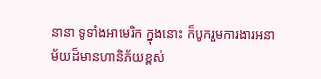នានា ទូទាំងអាមេរិក ក្នុងនោះ ក៏បូករួមការងារអនាម័យដ៏មានហានិភ័យខ្ពស់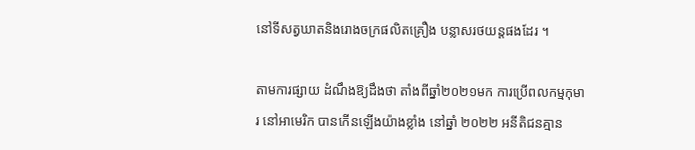នៅទីសត្វឃាតនិងរោងចក្រផលិតគ្រឿង បន្លាសរថយន្តផងដែរ ។

តាមការផ្សាយ ដំណឹងឱ្យដឹងថា តាំងពីឆ្នាំ២០២១មក ការប្រើពលកម្មកុមារ នៅអាមេរិក បានកើនឡើងយ៉ាងខ្លាំង នៅឆ្នាំ ២០២២ អនីតិជនគ្មាន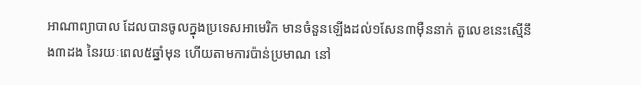អាណាព្យាបាល ដែលបានចូលក្នុងប្រទេសអាមេរិក មានចំនួនឡើងដល់១សែន៣ម៉ឺននាក់ តួលេខនេះស្មើនឹង៣ដង នៃរយៈពេល៥ឆ្នាំមុន ហើយតាមការប៉ាន់ប្រមាណ នៅ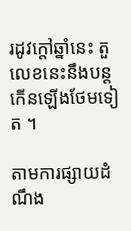រដូវក្តៅឆ្នាំនេះ តួលេខនេះនឹងបន្តកើនឡើងថែមទៀត ។

តាមការផ្សាយដំណឹង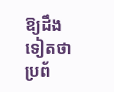ឱ្យដឹងទៀតថា ប្រព័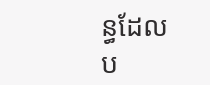ន្ធដែលប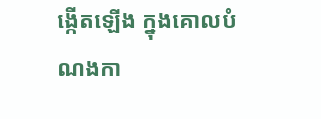ង្កើតឡើង ក្នុងគោលបំណងកា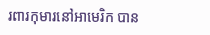រពារកុមារនៅអាមេរិក បាន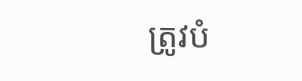ត្រូវបំ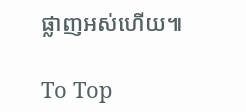ផ្លាញអស់ហើយ៕

To Top